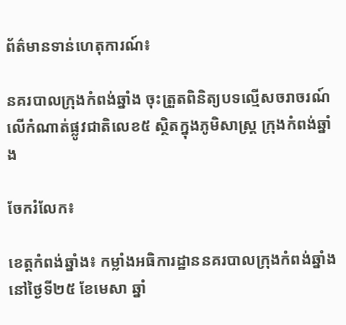ព័ត៌មានទាន់ហេតុការណ៍៖

នគរបាលក្រុងកំពង់ឆ្នាំង ចុះត្រួតពិនិត្យបទល្មើសចរាចរណ៍លើកំណាត់ផ្លូវជាតិលេខ៥ ស្ថិតក្នុងភូមិសាស្ត្រ ក្រុងកំពង់ឆ្នាំង

ចែករំលែក៖

ខេត្តកំពង់ឆ្នាំង៖ កម្លាំងអធិការដ្ឋាននគរបាលក្រុងកំពង់ឆ្នាំង នៅថ្ងៃទី២៥ ខែមេសា ឆ្នាំ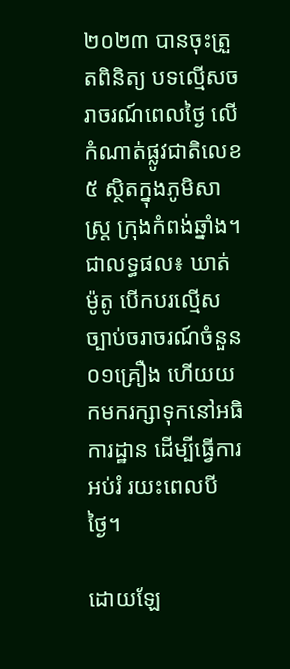២០២៣ បានចុះត្រួតពិនិត្យ បទល្មើសចរាចរណ៍ពេលថ្ងៃ លើកំណាត់ផ្លូវជាតិលេខ៥ ស្ថិតក្នុងភូមិសាស្ត្រ ក្រុងកំពង់ឆ្នាំង។ ជាលទ្ធផល៖ ឃាត់ម៉ូតូ បើកបរល្មើសច្បាប់ចរាចរណ៍ចំនួន ០១គ្រឿង ហើយយកមករក្សាទុកនៅអធិការដ្ឋាន ដើម្បីធ្វើការអប់រំ រយះពេលបីថ្ងៃ។

ដោយឡែ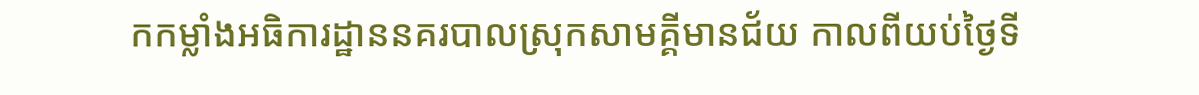កកម្លាំងអធិការដ្ឋាននគរបាលស្រុកសាមគ្គីមានជ័យ កាលពីយប់ថ្ងៃទី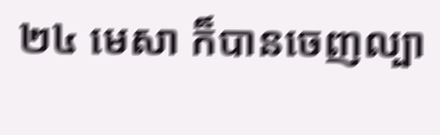២៤ មេសា ក៏បានចេញល្បា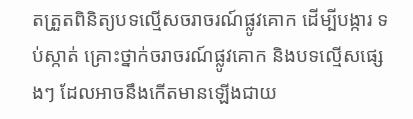តត្រួតពិនិត្យបទល្មើសចរាចរណ៍ផ្លូវគោក ដើម្បីបង្ការ ទប់ស្កាត់ គ្រោះថ្នាក់ចរាចរណ៍ផ្លូវគោក និងបទល្មើសផ្សេងៗ ដែលអាចនឹងកើតមានឡើងជាយ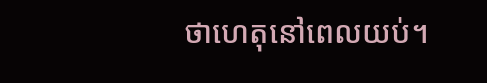ថាហេតុនៅពេលយប់។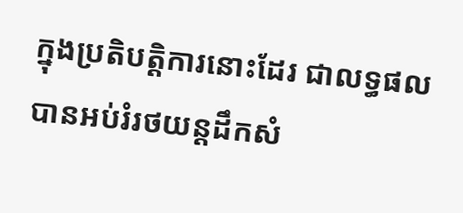ក្នុងប្រតិបត្តិការនោះដែរ ជាលទ្ធផល បានអប់រំរថយន្តដឹកសំ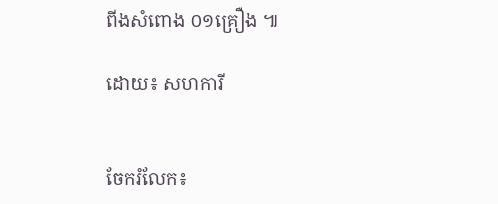ពីងសំពោង ០១គ្រឿង ៕

ដោយ៖ សហការី


ចែករំលែក៖